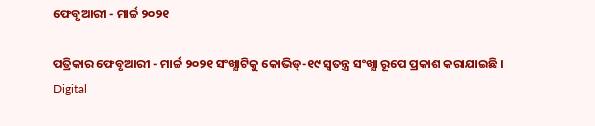ଫେବୃଆରୀ - ମାର୍ଚ୍ଚ ୨୦୨୧

ପତ୍ରିକାର ଫେବୃଆରୀ - ମାର୍ଚ୍ଚ ୨୦୨୧ ସଂଖ୍ଯାଟିକୁ କୋଭିଡ୍‍-୧୯ ସ୍ୱତନ୍ତ୍ର ସଂଖ୍ଯା ରୂପେ ପ୍ରକାଶ କରାଯାଇଛି ।
Digital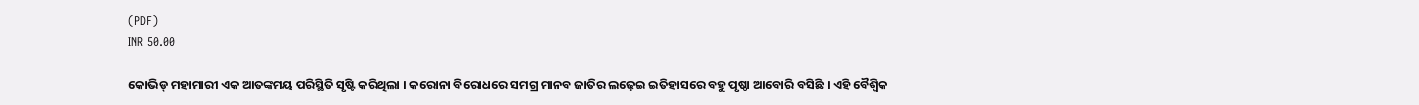(PDF)
INR 50.00

କୋଭିଡ୍ ମହାମାରୀ ଏକ ଆତଙ୍କମୟ ପରିସ୍ଥିତି ସୃଷ୍ଟି କରିଥିଲା । କରୋନା ବିରୋଧରେ ସମଗ୍ର ମାନବ ଜାତିର ଲଢ଼େଇ ଇତିହାସରେ ବହୁ ପୃଷ୍ଠା ଆବୋରି ବସିଛି । ଏହି ବୈଶ୍ବିକ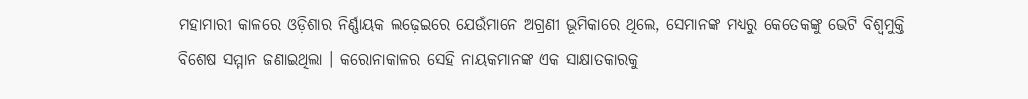ମହାମାରୀ କାଳରେ ଓଡ଼ିଶାର ନିର୍ଣ୍ଣାୟକ ଲଢ଼େଇରେ ଯେଉଁମାନେ ଅଗ୍ରଣୀ ଭୂମିକାରେ ଥିଲେ, ସେମାନଙ୍କ ମଧ୍ୟରୁ କେତେକଙ୍କୁ ଭେଟି ବିଶ୍ୱମୁକ୍ତି ବିଶେଷ ସମ୍ମାନ ଜଣାଇଥିଲା । କରୋନାକାଳର ସେହି ନାୟକମାନଙ୍କ ଏକ ସାକ୍ଷାତକାରକୁ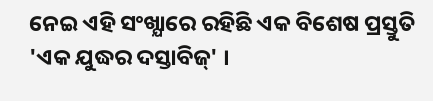ନେଇ ଏହି ସଂଖ୍ଯାରେ ରହିଛି ଏକ ବିଶେଷ ପ୍ରସ୍ତୁତି 'ଏକ ଯୁଦ୍ଧର ଦସ୍ତାବିଜ୍' ।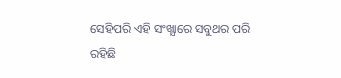ସେହିପରି ଏହି ସଂଖ୍ଯାରେ ସବୁଥର ପରି ରହିଛି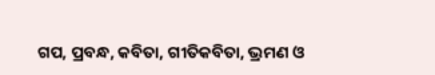ଗପ, ପ୍ରବନ୍ଧ, କବିତା, ଗୀତିକବିତା, ଭ୍ରମଣ ଓ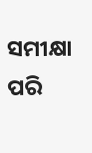ସମୀକ୍ଷା ପରି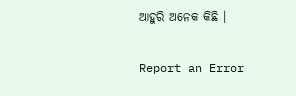ଆହୁରି ଅନେକ କିଛି ।

Report an Error